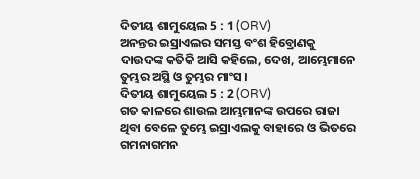ଦିତୀୟ ଶାମୁୟେଲ 5 : 1 (ORV)
ଅନନ୍ତର ଇସ୍ରାଏଲର ସମସ୍ତ ବଂଶ ହିବ୍ରୋଣକୁ ଦାଉଦଙ୍କ କତିକି ଆସି କହିଲେ, ଦେଖ, ଆମ୍ଭେମାନେ ତୁମ୍ଭର ଅସ୍ଥି ଓ ତୁମ୍ଭର ମାଂସ ।
ଦିତୀୟ ଶାମୁୟେଲ 5 : 2 (ORV)
ଗତ କାଳରେ ଶାଉଲ ଆମ୍ଭମାନଙ୍କ ଉପରେ ରାଜା ଥିବା ବେଳେ ତୁମ୍ଭେ ଇସ୍ରାଏଲକୁ ବାହାରେ ଓ ଭିତରେ ଗମନାଗମନ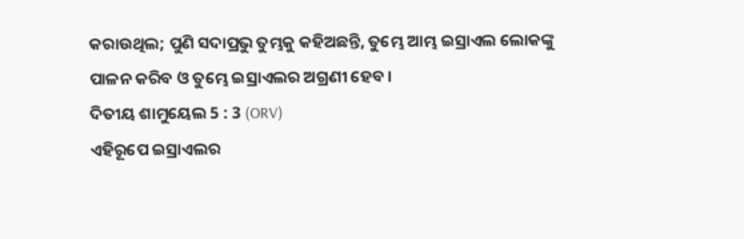କରାଉଥିଲ; ପୁଣି ସଦାପ୍ରଭୁ ତୁମ୍ଭକୁ କହିଅଛନ୍ତି, ତୁମ୍ଭେ ଆମ୍ଭ ଇସ୍ରାଏଲ ଲୋକଙ୍କୁ ପାଳନ କରିବ ଓ ତୁମ୍ଭେ ଇସ୍ରାଏଲର ଅଗ୍ରଣୀ ହେବ ।
ଦିତୀୟ ଶାମୁୟେଲ 5 : 3 (ORV)
ଏହିରୂପେ ଇସ୍ରାଏଲର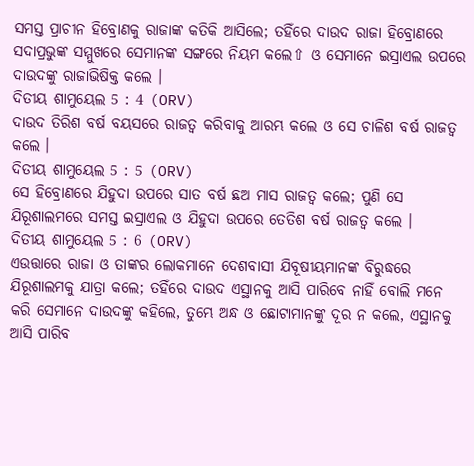ସମସ୍ତ ପ୍ରାଚୀନ ହିବ୍ରୋଣକୁ ରାଜାଙ୍କ କତିକି ଆସିଲେ; ତହିଁରେ ଦାଉଦ ରାଜା ହିବ୍ରୋଣରେ ସଦାପ୍ରଭୁଙ୍କ ସମ୍ମୁଖରେ ସେମାନଙ୍କ ସଙ୍ଗରେ ନିୟମ କଲେ⇧ ଓ ସେମାନେ ଇସ୍ରାଏଲ ଉପରେ ଦାଉଦଙ୍କୁ ରାଜାଭିଷିକ୍ତ କଲେ ।
ଦିତୀୟ ଶାମୁୟେଲ 5 : 4 (ORV)
ଦାଉଦ ତିରିଶ ବର୍ଷ ବୟସରେ ରାଜତ୍ଵ କରିବାକୁ ଆରମ୍ଭ କଲେ ଓ ସେ ଚାଳିଶ ବର୍ଷ ରାଜତ୍ଵ କଲେ ।
ଦିତୀୟ ଶାମୁୟେଲ 5 : 5 (ORV)
ସେ ହିବ୍ରୋଣରେ ଯିହୁଦା ଉପରେ ସାତ ବର୍ଷ ଛଅ ମାସ ରାଜତ୍ଵ କଲେ; ପୁଣି ସେ ଯିରୂଶାଲମରେ ସମସ୍ତ ଇସ୍ରାଏଲ ଓ ଯିହୁଦା ଉପରେ ତେତିଶ ବର୍ଷ ରାଜତ୍ଵ କଲେ ।
ଦିତୀୟ ଶାମୁୟେଲ 5 : 6 (ORV)
ଏଉତ୍ତାରେ ରାଜା ଓ ତାଙ୍କର ଲୋକମାନେ ଦେଶବାସୀ ଯିବୂଷୀୟମାନଙ୍କ ବିରୁଦ୍ଧରେ ଯିରୂଶାଲମକୁ ଯାତ୍ରା କଲେ; ତହିଁରେ ଦାଉଦ ଏସ୍ଥାନକୁ ଆସି ପାରିବେ ନାହିଁ ବୋଲି ମନେ କରି ସେମାନେ ଦାଉଦଙ୍କୁ କହିଲେ, ତୁମ୍ଭେ ଅନ୍ଧ ଓ ଛୋଟାମାନଙ୍କୁ ଦୂର ନ କଲେ, ଏସ୍ଥାନକୁ ଆସି ପାରିବ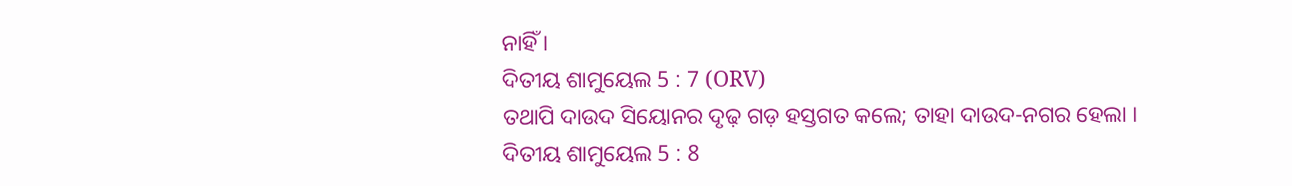ନାହିଁ ।
ଦିତୀୟ ଶାମୁୟେଲ 5 : 7 (ORV)
ତଥାପି ଦାଉଦ ସିୟୋନର ଦୃଢ଼ ଗଡ଼ ହସ୍ତଗତ କଲେ; ତାହା ଦାଉଦ-ନଗର ହେଲା ।
ଦିତୀୟ ଶାମୁୟେଲ 5 : 8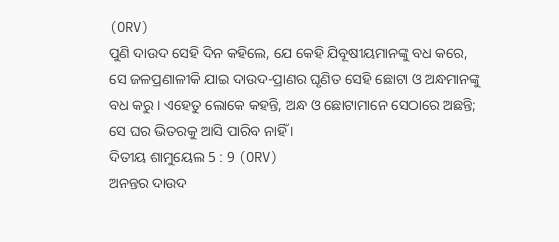(ORV)
ପୁଣି ଦାଉଦ ସେହି ଦିନ କହିଲେ, ଯେ କେହି ଯିବୂଷୀୟମାନଙ୍କୁ ବଧ କରେ, ସେ ଜଳପ୍ରଣାଳୀକି ଯାଇ ଦାଉଦ-ପ୍ରାଣର ଘୃଣିତ ସେହି ଛୋଟା ଓ ଅନ୍ଧମାନଙ୍କୁ ବଧ କରୁ । ଏହେତୁ ଲୋକେ କହନ୍ତି, ଅନ୍ଧ ଓ ଛୋଟାମାନେ ସେଠାରେ ଅଛନ୍ତି; ସେ ଘର ଭିତରକୁ ଆସି ପାରିବ ନାହିଁ ।
ଦିତୀୟ ଶାମୁୟେଲ 5 : 9 (ORV)
ଅନନ୍ତର ଦାଉଦ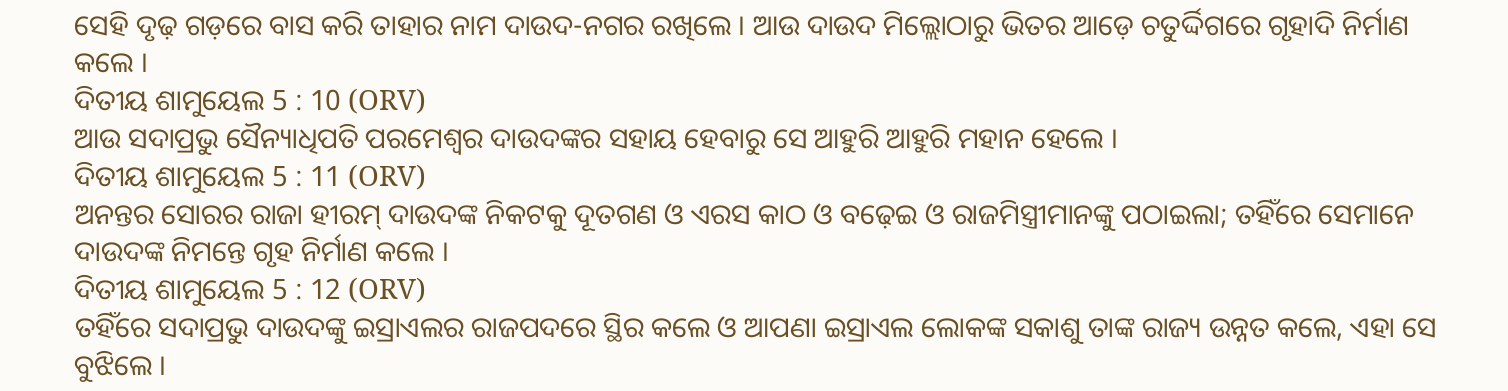ସେହି ଦୃଢ଼ ଗଡ଼ରେ ବାସ କରି ତାହାର ନାମ ଦାଉଦ-ନଗର ରଖିଲେ । ଆଉ ଦାଉଦ ମିଲ୍ଲୋଠାରୁ ଭିତର ଆଡ଼େ ଚତୁର୍ଦ୍ଦିଗରେ ଗୃହାଦି ନିର୍ମାଣ କଲେ ।
ଦିତୀୟ ଶାମୁୟେଲ 5 : 10 (ORV)
ଆଉ ସଦାପ୍ରଭୁ ସୈନ୍ୟାଧିପତି ପରମେଶ୍ଵର ଦାଉଦଙ୍କର ସହାୟ ହେବାରୁ ସେ ଆହୁରି ଆହୁରି ମହାନ ହେଲେ ।
ଦିତୀୟ ଶାମୁୟେଲ 5 : 11 (ORV)
ଅନନ୍ତର ସୋରର ରାଜା ହୀରମ୍ ଦାଉଦଙ୍କ ନିକଟକୁ ଦୂତଗଣ ଓ ଏରସ କାଠ ଓ ବଢ଼େଇ ଓ ରାଜମିସ୍ତ୍ରୀମାନଙ୍କୁ ପଠାଇଲା; ତହିଁରେ ସେମାନେ ଦାଉଦଙ୍କ ନିମନ୍ତେ ଗୃହ ନିର୍ମାଣ କଲେ ।
ଦିତୀୟ ଶାମୁୟେଲ 5 : 12 (ORV)
ତହିଁରେ ସଦାପ୍ରଭୁ ଦାଉଦଙ୍କୁ ଇସ୍ରାଏଲର ରାଜପଦରେ ସ୍ଥିର କଲେ ଓ ଆପଣା ଇସ୍ରାଏଲ ଲୋକଙ୍କ ସକାଶୁ ତାଙ୍କ ରାଜ୍ୟ ଉନ୍ନତ କଲେ, ଏହା ସେ ବୁଝିଲେ ।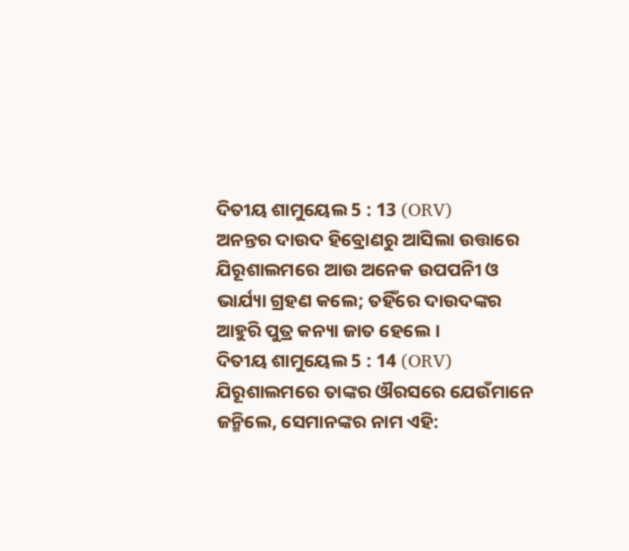ଦିତୀୟ ଶାମୁୟେଲ 5 : 13 (ORV)
ଅନନ୍ତର ଦାଉଦ ହିବ୍ରୋଣରୁ ଆସିଲା ଉତ୍ତାରେ ଯିରୂଶାଲମରେ ଆଉ ଅନେକ ଉପପନିୀ ଓ ଭାର୍ଯ୍ୟା ଗ୍ରହଣ କଲେ; ତହିଁରେ ଦାଉଦଙ୍କର ଆହୁରି ପୁତ୍ର କନ୍ୟା ଜାତ ହେଲେ ।
ଦିତୀୟ ଶାମୁୟେଲ 5 : 14 (ORV)
ଯିରୂଶାଲମରେ ତାଙ୍କର ଔରସରେ ଯେଉଁମାନେ ଜନ୍ମିଲେ, ସେମାନଙ୍କର ନାମ ଏହି: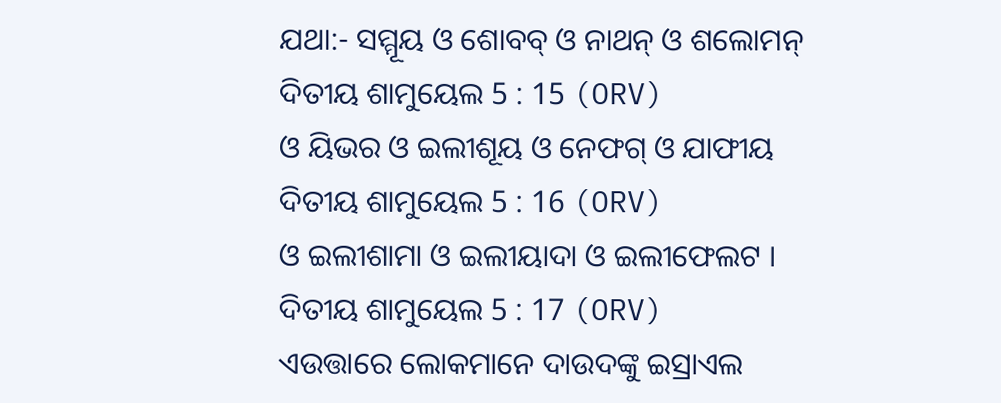ଯଥା:- ସମ୍ମୂୟ ଓ ଶୋବବ୍ ଓ ନାଥନ୍ ଓ ଶଲୋମନ୍
ଦିତୀୟ ଶାମୁୟେଲ 5 : 15 (ORV)
ଓ ୟିଭର ଓ ଇଲୀଶୂୟ ଓ ନେଫଗ୍ ଓ ଯାଫୀୟ
ଦିତୀୟ ଶାମୁୟେଲ 5 : 16 (ORV)
ଓ ଇଲୀଶାମା ଓ ଇଲୀୟାଦା ଓ ଇଲୀଫେଲଟ ।
ଦିତୀୟ ଶାମୁୟେଲ 5 : 17 (ORV)
ଏଉତ୍ତାରେ ଲୋକମାନେ ଦାଉଦଙ୍କୁ ଇସ୍ରାଏଲ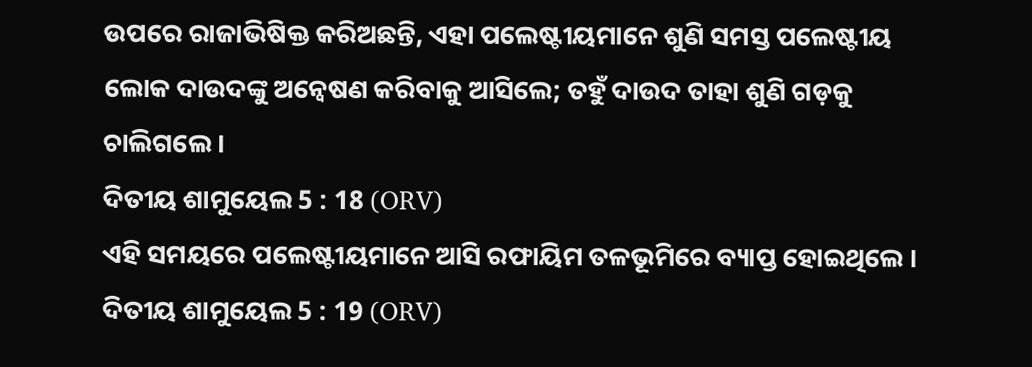ଉପରେ ରାଜାଭିଷିକ୍ତ କରିଅଛନ୍ତି, ଏହା ପଲେଷ୍ଟୀୟମାନେ ଶୁଣି ସମସ୍ତ ପଲେଷ୍ଟୀୟ ଲୋକ ଦାଉଦଙ୍କୁ ଅନ୍ଵେଷଣ କରିବାକୁ ଆସିଲେ; ତହୁଁ ଦାଉଦ ତାହା ଶୁଣି ଗଡ଼କୁ ଚାଲିଗଲେ ।
ଦିତୀୟ ଶାମୁୟେଲ 5 : 18 (ORV)
ଏହି ସମୟରେ ପଲେଷ୍ଟୀୟମାନେ ଆସି ରଫାୟିମ ତଳଭୂମିରେ ବ୍ୟାପ୍ତ ହୋଇଥିଲେ ।
ଦିତୀୟ ଶାମୁୟେଲ 5 : 19 (ORV)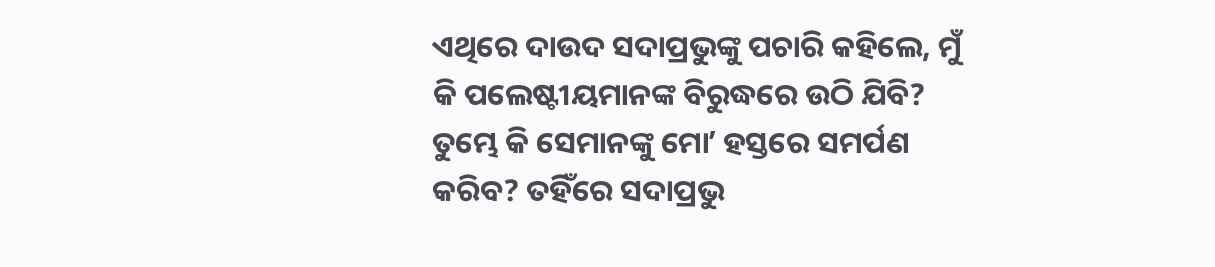ଏଥିରେ ଦାଉଦ ସଦାପ୍ରଭୁଙ୍କୁ ପଚାରି କହିଲେ, ମୁଁ କି ପଲେଷ୍ଟୀୟମାନଙ୍କ ବିରୁଦ୍ଧରେ ଉଠି ଯିବି? ତୁମ୍ଭେ କି ସେମାନଙ୍କୁ ମୋʼ ହସ୍ତରେ ସମର୍ପଣ କରିବ? ତହିଁରେ ସଦାପ୍ରଭୁ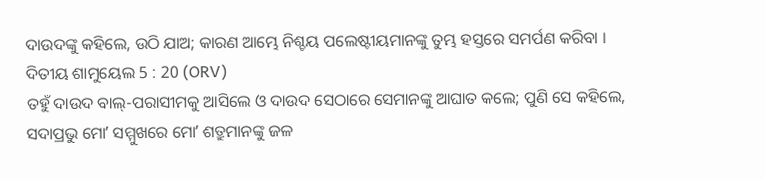ଦାଉଦଙ୍କୁ କହିଲେ, ଉଠି ଯାଅ; କାରଣ ଆମ୍ଭେ ନିଶ୍ଚୟ ପଲେଷ୍ଟୀୟମାନଙ୍କୁ ତୁମ୍ଭ ହସ୍ତରେ ସମର୍ପଣ କରିବା ।
ଦିତୀୟ ଶାମୁୟେଲ 5 : 20 (ORV)
ତହୁଁ ଦାଉଦ ବାଲ୍-ପରାସୀମକୁ ଆସିଲେ ଓ ଦାଉଦ ସେଠାରେ ସେମାନଙ୍କୁ ଆଘାତ କଲେ; ପୁଣି ସେ କହିଲେ, ସଦାପ୍ରଭୁ ମୋʼ ସମ୍ମୁଖରେ ମୋʼ ଶତ୍ରୁମାନଙ୍କୁ ଜଳ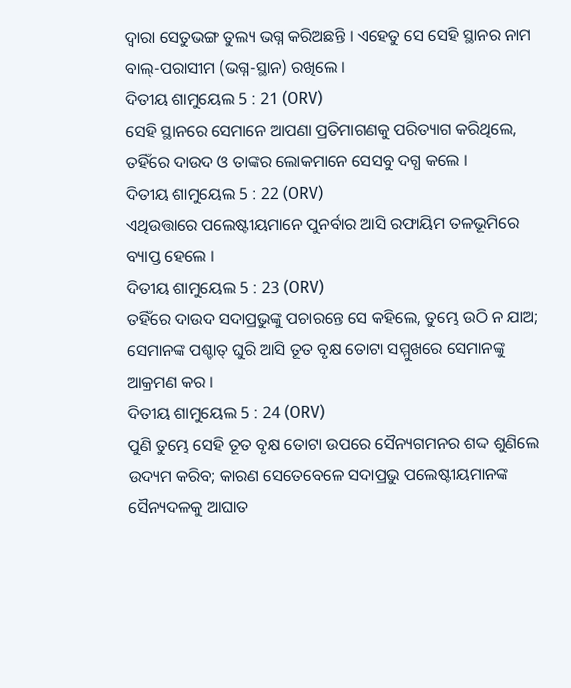ଦ୍ଵାରା ସେତୁଭଙ୍ଗ ତୁଲ୍ୟ ଭଗ୍ନ କରିଅଛନ୍ତି । ଏହେତୁ ସେ ସେହି ସ୍ଥାନର ନାମ ବାଲ୍-ପରାସୀମ (ଭଗ୍ନ-ସ୍ଥାନ) ରଖିଲେ ।
ଦିତୀୟ ଶାମୁୟେଲ 5 : 21 (ORV)
ସେହି ସ୍ଥାନରେ ସେମାନେ ଆପଣା ପ୍ରତିମାଗଣକୁ ପରିତ୍ୟାଗ କରିଥିଲେ, ତହିଁରେ ଦାଉଦ ଓ ତାଙ୍କର ଲୋକମାନେ ସେସବୁ ଦଗ୍ଧ କଲେ ।
ଦିତୀୟ ଶାମୁୟେଲ 5 : 22 (ORV)
ଏଥିଉତ୍ତାରେ ପଲେଷ୍ଟୀୟମାନେ ପୁନର୍ବାର ଆସି ରଫାୟିମ ତଳଭୂମିରେ ବ୍ୟାପ୍ତ ହେଲେ ।
ଦିତୀୟ ଶାମୁୟେଲ 5 : 23 (ORV)
ତହିଁରେ ଦାଉଦ ସଦାପ୍ରଭୁଙ୍କୁ ପଚାରନ୍ତେ ସେ କହିଲେ, ତୁମ୍ଭେ ଉଠି ନ ଯାଅ; ସେମାନଙ୍କ ପଶ୍ଚାତ୍ ଘୁରି ଆସି ତୂତ ବୃକ୍ଷ ତୋଟା ସମ୍ମୁଖରେ ସେମାନଙ୍କୁ ଆକ୍ରମଣ କର ।
ଦିତୀୟ ଶାମୁୟେଲ 5 : 24 (ORV)
ପୁଣି ତୁମ୍ଭେ ସେହି ତୂତ ବୃକ୍ଷ ତୋଟା ଉପରେ ସୈନ୍ୟଗମନର ଶଦ୍ଦ ଶୁଣିଲେ ଉଦ୍ୟମ କରିବ; କାରଣ ସେତେବେଳେ ସଦାପ୍ରଭୁ ପଲେଷ୍ଟୀୟମାନଙ୍କ ସୈନ୍ୟଦଳକୁ ଆଘାତ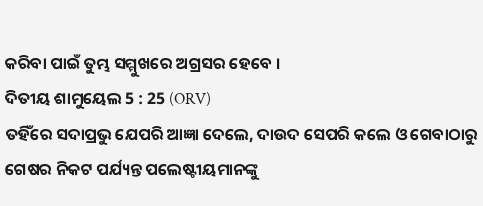କରିବା ପାଇଁ ତୁମ୍ଭ ସମ୍ମୁଖରେ ଅଗ୍ରସର ହେବେ ।
ଦିତୀୟ ଶାମୁୟେଲ 5 : 25 (ORV)
ତହିଁରେ ସଦାପ୍ରଭୁ ଯେପରି ଆଜ୍ଞା ଦେଲେ, ଦାଉଦ ସେପରି କଲେ ଓ ଗେବାଠାରୁ ଗେଷର ନିକଟ ପର୍ଯ୍ୟନ୍ତ ପଲେଷ୍ଟୀୟମାନଙ୍କୁ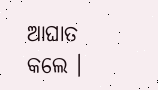ଆଘାତ କଲେ ।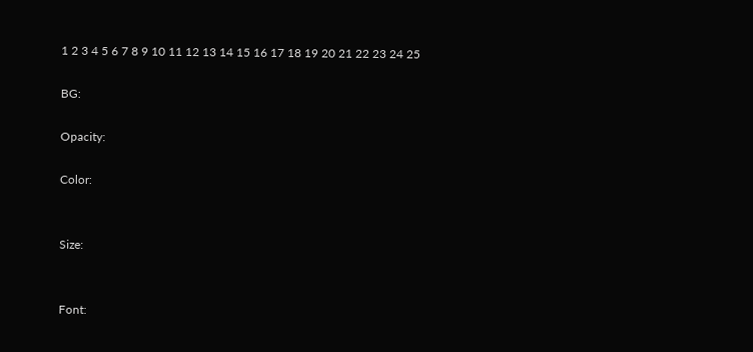1 2 3 4 5 6 7 8 9 10 11 12 13 14 15 16 17 18 19 20 21 22 23 24 25

BG:

Opacity:

Color:


Size:


Font: